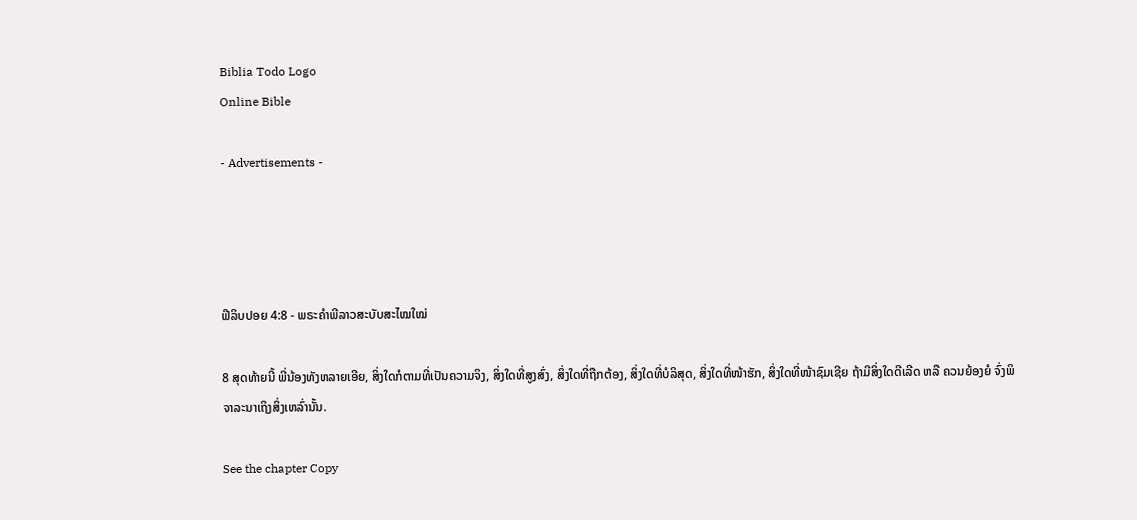Biblia Todo Logo
Online Bible

- Advertisements -




ຟີລິບປອຍ 4:8 - ພຣະຄຳພີລາວສະບັບສະໄໝໃໝ່

8 ສຸດທ້າຍນີ້ ພີ່ນ້ອງທັງຫລາຍເອີຍ, ສິ່ງໃດກໍຕາມທີ່ເປັນຄວາມຈິງ, ສິ່ງໃດທີ່ສູງສົ່ງ, ສິ່ງໃດທີ່ຖືກຕ້ອງ, ສິ່ງໃດທີ່ບໍລິສຸດ, ສິ່ງໃດທີ່ໜ້າຮັກ, ສິ່ງໃດທີ່ໜ້າຊົມເຊີຍ ຖ້າມີສິ່ງໃດດີເລີດ ຫລື ຄວນຍ້ອງຍໍ ຈົ່ງພິຈາລະນາເຖິງສິ່ງເຫລົ່ານັ້ນ.

See the chapter Copy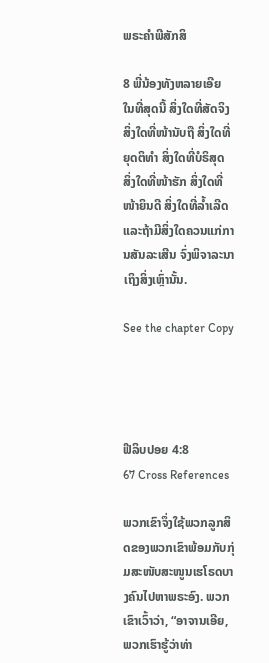ພຣະຄຳພີສັກສິ

8 ພີ່ນ້ອງທັງຫລາຍເອີຍ ໃນທີ່ສຸດນີ້ ສິ່ງໃດທີ່ສັດຈິງ ສິ່ງໃດທີ່ໜ້ານັບຖື ສິ່ງໃດທີ່ຍຸດຕິທຳ ສິ່ງໃດທີ່ບໍຣິສຸດ ສິ່ງໃດທີ່ໜ້າຮັກ ສິ່ງໃດທີ່ໜ້າຍິນດີ ສິ່ງໃດທີ່ລໍ້າເລີດ ແລະຖ້າມີສິ່ງໃດຄວນແກ່ການສັນລະເສີນ ຈົ່ງພິຈາລະນາເຖິງສິ່ງເຫຼົ່ານັ້ນ.

See the chapter Copy




ຟີລິບປອຍ 4:8
67 Cross References

ພວກເຂົາຈຶ່ງໃຊ້ພວກລູກສິດຂອງພວກເຂົາພ້ອມກັບກຸ່ມສະໜັບສະໜູນເຮໂຣດບາງຄົນໄປຫາພຣະອົງ. ພວກເຂົາເວົ້າວ່າ, “ອາຈານເອີຍ, ພວກເຮົາຮູ້ວ່າທ່າ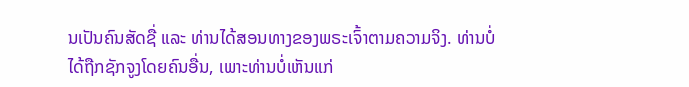ນເປັນຄົນສັດຊື່ ແລະ ທ່ານໄດ້ສອນທາງຂອງພຣະເຈົ້າຕາມຄວາມຈິງ. ທ່ານບໍ່ໄດ້ຖືກຊັກຈູງໂດຍຄົນອື່ນ, ເພາະທ່ານບໍ່ເຫັນແກ່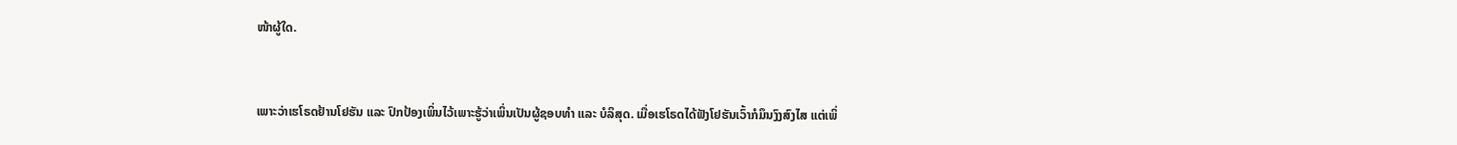ໜ້າຜູ້ໃດ.


ເພາະວ່າເຮໂຣດຢ້ານໂຢຮັນ ແລະ ປົກປ້ອງເພິ່ນໄວ້ເພາະຮູ້ວ່າເພິ່ນເປັນຜູ້ຊອບທຳ ແລະ ບໍລິສຸດ. ເມື່ອເຮໂຣດໄດ້ຟັງໂຢຮັນເວົ້າກໍມຶນງົງສົງໄສ ແຕ່ເພິ່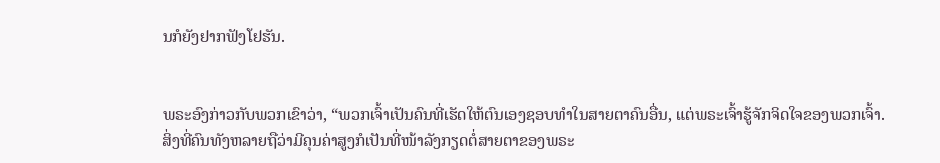ນກໍຍັງຢາກຟັງໂຢຮັນ.


ພຣະອົງກ່າວກັບພວກເຂົາວ່າ, “ພວກເຈົ້າເປັນຄົນທີ່ເຮັດໃຫ້ຕົນເອງຊອບທຳໃນສາຍຕາຄົນອື່ນ, ແຕ່ພຣະເຈົ້າຮູ້ຈັກຈິດໃຈຂອງພວກເຈົ້າ. ສິ່ງທີ່ຄົນທັງຫລາຍຖືວ່າມີຄຸນຄ່າສູງກໍເປັນທີ່ໜ້າລັງກຽດຕໍ່ສາຍຕາຂອງພຣະ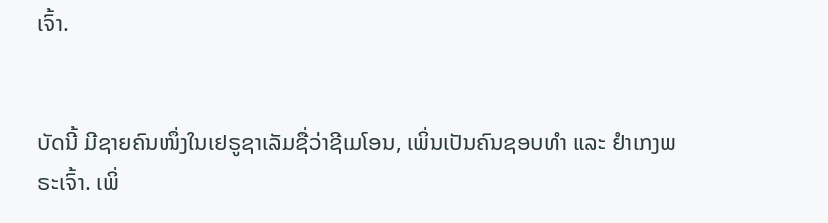ເຈົ້າ.


ບັດນີ້ ມີຊາຍຄົນໜຶ່ງໃນເຢຣູຊາເລັມຊື່ວ່າຊີເມໂອນ, ເພິ່ນເປັນຄົນຊອບທຳ ແລະ ຢຳເກງພຣະເຈົ້າ. ເພິ່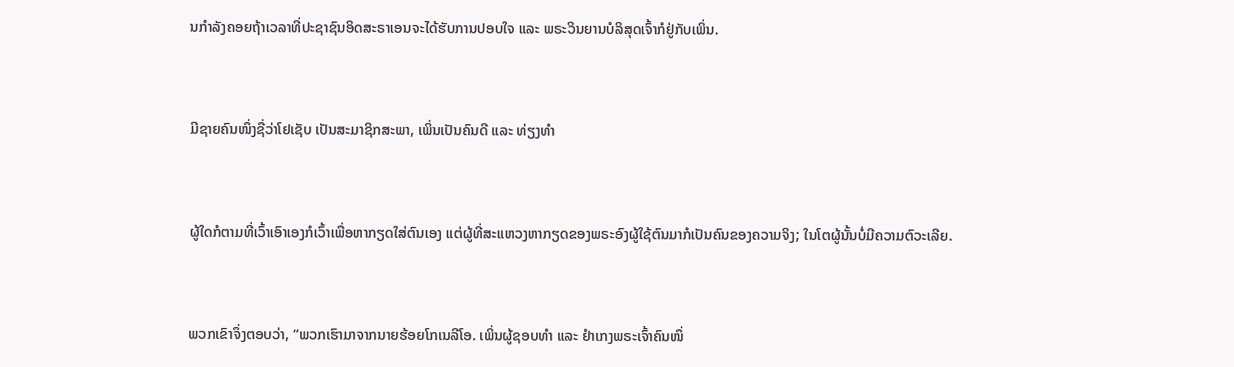ນກຳລັງຄອຍຖ້າເວລາທີ່ປະຊາຊົນອິດສະຣາເອນຈະໄດ້ຮັບການປອບໃຈ ແລະ ພຣະວິນຍານບໍລິສຸດເຈົ້າກໍຢູ່ກັບເພິ່ນ.


ມີຊາຍຄົນໜຶ່ງຊື່ວ່າໂຢເຊັບ ເປັນສະມາຊິກສະພາ, ເພິ່ນເປັນຄົນດີ ແລະ ທ່ຽງທຳ


ຜູ້ໃດກໍຕາມທີ່ເວົ້າເອົາເອງກໍເວົ້າເພື່ອຫາກຽດໃສ່ຕົນເອງ ແຕ່ຜູ້ທີ່ສະແຫວງຫາກຽດຂອງພຣະອົງຜູ້ໃຊ້ຕົນມາກໍເປັນຄົນຂອງຄວາມຈິງ; ໃນໂຕຜູ້ນັ້ນບໍ່ມີຄວາມຕົວະເລີຍ.


ພວກເຂົາຈຶ່ງຕອບວ່າ, “ພວກເຮົາມາຈາກນາຍຮ້ອຍໂກເນລີໂອ. ເພິ່ນຜູ້ຊອບທຳ ແລະ ຢຳເກງພຣະເຈົ້າຄົນໜຶ່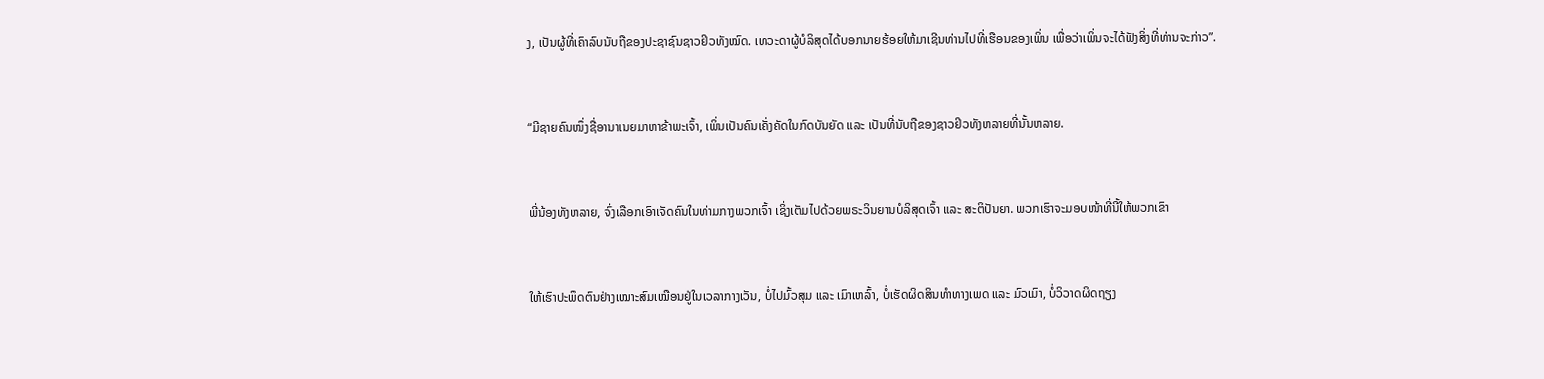ງ, ເປັນຜູ້ທີ່ເຄົາລົບນັບຖືຂອງປະຊາຊົນຊາວຢິວທັງໝົດ. ເທວະດາຜູ້ບໍລິສຸດໄດ້ບອກນາຍຮ້ອຍໃຫ້ມາເຊີນທ່ານໄປທີ່ເຮືອນຂອງເພິ່ນ ເພື່ອວ່າເພິ່ນຈະໄດ້ຟັງສິ່ງທີ່ທ່ານຈະກ່າວ”.


“ມີຊາຍຄົນໜຶ່ງຊື່ອານາເນຍມາຫາຂ້າພະເຈົ້າ, ເພິ່ນເປັນຄົນເຄັ່ງຄັດໃນກົດບັນຍັດ ແລະ ເປັນທີ່ນັບຖືຂອງຊາວຢິວທັງຫລາຍທີ່ນັ້ນຫລາຍ.


ພີ່ນ້ອງທັງຫລາຍ, ຈົ່ງເລືອກເອົາເຈັດຄົນໃນທ່າມກາງພວກເຈົ້າ ເຊິ່ງເຕັມໄປດ້ວຍພຣະວິນຍານບໍລິສຸດເຈົ້າ ແລະ ສະຕິປັນຍາ. ພວກເຮົາຈະມອບໜ້າທີ່ນີ້ໃຫ້ພວກເຂົາ


ໃຫ້ເຮົາປະພຶດຕົນຢ່າງເໝາະສົມເໝືອນຢູ່ໃນເວລາກາງເວັນ, ບໍ່ໄປມົ້ວສຸມ ແລະ ເມົາເຫລົ້າ, ບໍ່ເຮັດຜິດສິນທຳທາງເພດ ແລະ ມົວເມົາ, ບໍ່ວິວາດຜິດຖຽງ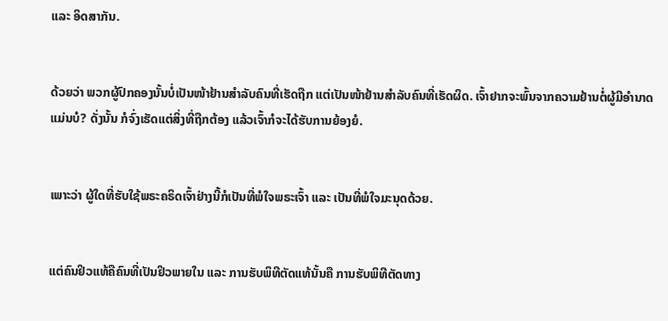ແລະ ອິດສາກັນ.


ດ້ວຍວ່າ ພວກຜູ້ປົກຄອງນັ້ນບໍ່ເປັນໜ້າຢ້ານສຳລັບຄົນທີ່ເຮັດຖືກ ແຕ່ເປັນໜ້າຢ້ານສຳລັບຄົນທີ່ເຮັດຜິດ. ເຈົ້າຢາກຈະພົ້ນຈາກຄວາມຢ້ານຕໍ່ຜູ້ມີອຳນາດແມ່ນບໍ? ດັ່ງນັ້ນ ກໍຈົ່ງເຮັດແຕ່ສິ່ງທີ່ຖືກຕ້ອງ ແລ້ວເຈົ້າກໍຈະໄດ້ຮັບການຍ້ອງຍໍ.


ເພາະວ່າ ຜູ້ໃດທີ່ຮັບໃຊ້ພຣະຄຣິດເຈົ້າຢ່າງນີ້ກໍເປັນທີ່ພໍໃຈພຣະເຈົ້າ ແລະ ເປັນທີ່ພໍໃຈມະນຸດດ້ວຍ.


ແຕ່ຄົນຢິວແທ້ຄືຄົນທີ່ເປັນຢິວພາຍໃນ ແລະ ການຮັບພິທີຕັດແທ້ນັ້ນຄື ການຮັບພິທີຕັດທາງ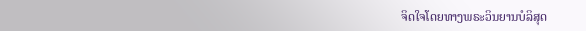ຈິດໃຈໂດຍທາງພຣະວິນຍານບໍລິສຸດ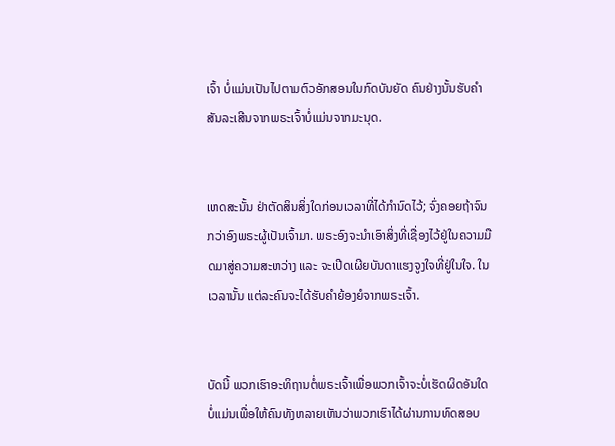ເຈົ້າ ບໍ່ແມ່ນເປັນໄປຕາມຕົວອັກສອນໃນກົດບັນຍັດ ຄົນຢ່າງນັ້ນຮັບຄຳສັນລະເສີນຈາກພຣະເຈົ້າບໍ່ແມ່ນຈາກມະນຸດ.


ເຫດສະນັ້ນ ຢ່າຕັດສິນສິ່ງໃດກ່ອນເວລາທີ່ໄດ້ກຳນົດໄວ້; ຈົ່ງຄອຍຖ້າຈົນກວ່າອົງພຣະຜູ້ເປັນເຈົ້າມາ. ພຣະອົງຈະນຳເອົາສິ່ງທີ່ເຊື່ອງໄວ້ຢູ່ໃນຄວາມມືດມາສູ່ຄວາມສະຫວ່າງ ແລະ ຈະເປີດເຜີຍບັນດາແຮງຈູງໃຈທີ່ຢູ່ໃນໃຈ. ໃນເວລານັ້ນ ແຕ່ລະຄົນຈະໄດ້ຮັບຄຳຍ້ອງຍໍຈາກພຣະເຈົ້າ.


ບັດນີ້ ພວກເຮົາອະທິຖານຕໍ່ພຣະເຈົ້າເພື່ອພວກເຈົ້າຈະບໍ່ເຮັດຜິດອັນໃດ ບໍ່ແມ່ນເພື່ອໃຫ້ຄົນທັງຫລາຍເຫັນວ່າພວກເຮົາໄດ້ຜ່ານການທົດສອບ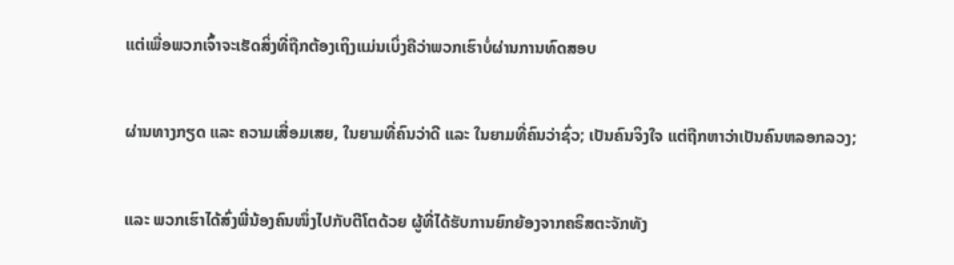ແຕ່ເພື່ອພວກເຈົ້າຈະເຮັດສິ່ງທີ່ຖືກຕ້ອງເຖິງແມ່ນເບິ່ງຄືວ່າພວກເຮົາບໍ່ຜ່ານການທົດສອບ


ຜ່ານທາງກຽດ ແລະ ຄວາມເສື່ອມເສຍ, ໃນຍາມທີ່ຄົນວ່າດີ ແລະ ໃນຍາມທີ່ຄົນວ່າຊົ່ວ; ເປັນຄົນຈິງໃຈ ແຕ່ຖືກຫາວ່າເປັນຄົນຫລອກລວງ;


ແລະ ພວກເຮົາໄດ້ສົ່ງພີ່ນ້ອງຄົນໜຶ່ງໄປກັບຕີໂຕດ້ວຍ ຜູ້ທີ່ໄດ້ຮັບການຍົກຍ້ອງຈາກຄຣິສຕະຈັກທັງ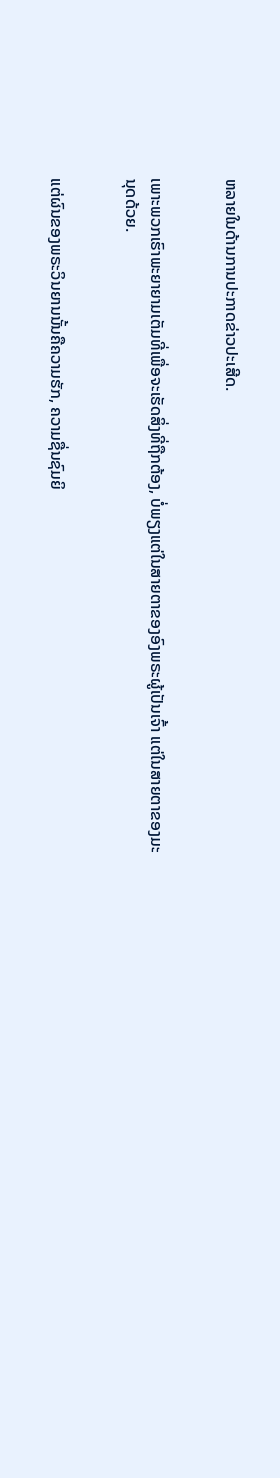ຫລາຍໃນດ້ານການປະກາດຂ່າວປະເສີດ.


ເພາະພວກເຮົາພະຍາຍາມເຕັມທີ່ເພື່ອຈະເຮັດສິ່ງທີ່ຖືກຕ້ອງ, ບໍ່ພຽງແຕ່ໃນສາຍຕາຂອງອົງພຣະຜູ້ເປັນເຈົ້າ ແຕ່ໃນສາຍຕາຂອງມະນຸດດ້ວຍ.


ແຕ່ຜົນຂອງພຣະວິນຍານນັ້ນຄືຄວາມຮັກ, ຄວາມຊື່ນຊົມຍິ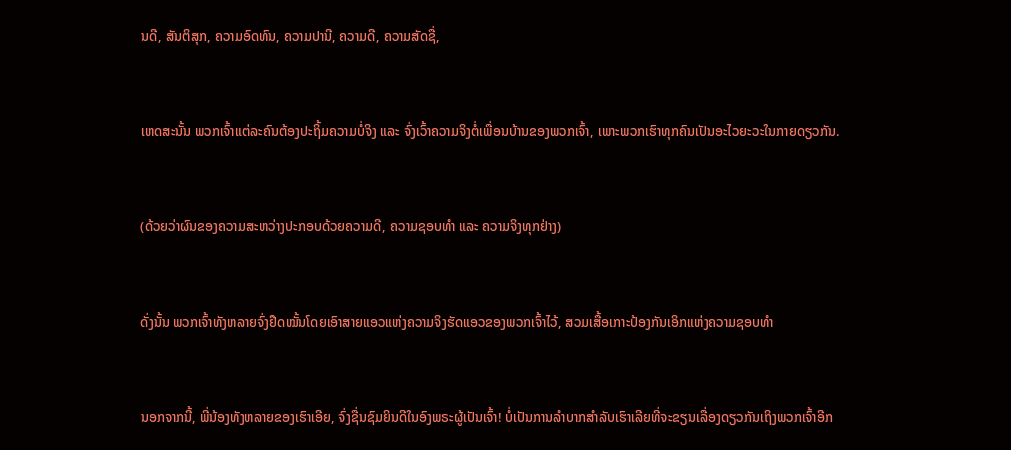ນດີ, ສັນຕິສຸກ, ຄວາມອົດທົນ, ຄວາມປານີ, ຄວາມດີ, ຄວາມສັດຊື່,


ເຫດສະນັ້ນ ພວກເຈົ້າແຕ່ລະຄົນຕ້ອງປະຖິ້ມຄວາມບໍ່ຈິງ ແລະ ຈົ່ງເວົ້າຄວາມຈິງຕໍ່ເພື່ອນບ້ານຂອງພວກເຈົ້າ, ເພາະພວກເຮົາທຸກຄົນເປັນອະໄວຍະວະໃນກາຍດຽວກັນ.


(ດ້ວຍວ່າຜົນຂອງຄວາມສະຫວ່າງປະກອບດ້ວຍຄວາມດີ, ຄວາມຊອບທຳ ແລະ ຄວາມຈິງທຸກຢ່າງ)


ດັ່ງນັ້ນ ພວກເຈົ້າທັງຫລາຍຈົ່ງຢືດໝັ້ນໂດຍເອົາສາຍແອວແຫ່ງຄວາມຈິງຮັດແອວຂອງພວກເຈົ້າໄວ້, ສວມເສື້ອເກາະປ້ອງກັນເອິກແຫ່ງຄວາມຊອບທຳ


ນອກຈາກນີ້, ພີ່ນ້ອງທັງຫລາຍຂອງເຮົາເອີຍ, ຈົ່ງຊື່ນຊົມຍິນດີໃນອົງພຣະຜູ້ເປັນເຈົ້າ! ບໍ່ເປັນການລຳບາກສຳລັບເຮົາເລີຍທີ່ຈະຂຽນເລື່ອງດຽວກັນເຖິງພວກເຈົ້າອີກ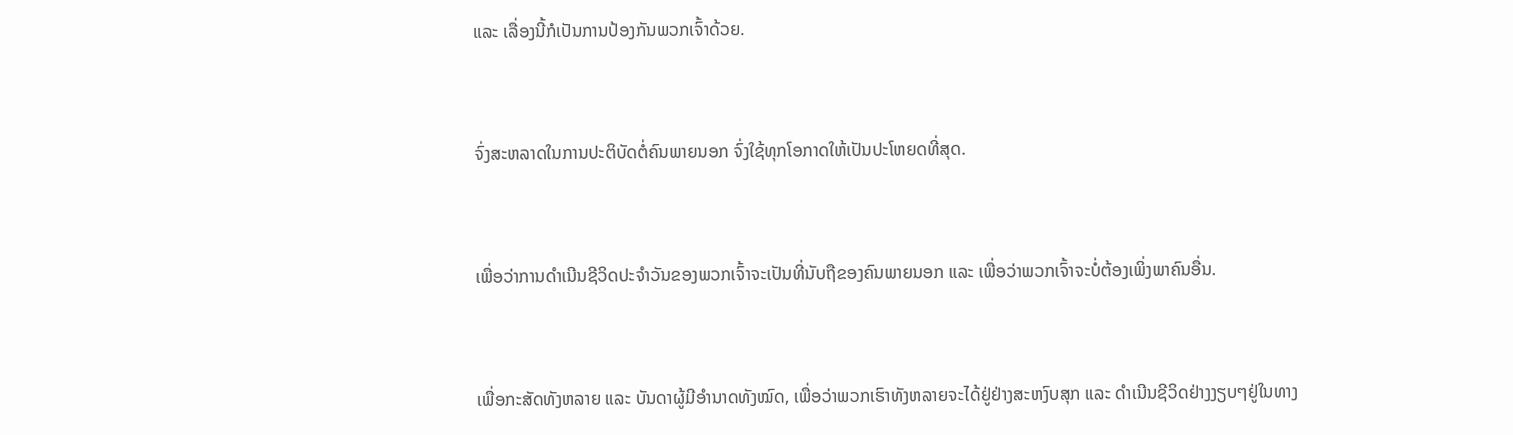ແລະ ເລື່ອງນີ້ກໍເປັນການປ້ອງກັນພວກເຈົ້າດ້ວຍ.


ຈົ່ງສະຫລາດໃນການປະຕິບັດຕໍ່ຄົນພາຍນອກ ຈົ່ງໃຊ້ທຸກໂອກາດໃຫ້ເປັນປະໂຫຍດທີ່ສຸດ.


ເພື່ອວ່າການດຳເນີນຊີວິດປະຈຳວັນຂອງພວກເຈົ້າຈະເປັນທີ່ນັບຖືຂອງຄົນພາຍນອກ ແລະ ເພື່ອວ່າພວກເຈົ້າຈະບໍ່ຕ້ອງເພິ່ງພາຄົນອື່ນ.


ເພື່ອກະສັດທັງຫລາຍ ແລະ ບັນດາຜູ້ມີອຳນາດທັງໝົດ, ເພື່ອວ່າພວກເຮົາທັງຫລາຍຈະໄດ້ຢູ່ຢ່າງສະຫງົບສຸກ ແລະ ດຳເນີນຊີວິດຢ່າງງຽບໆຢູ່ໃນທາງ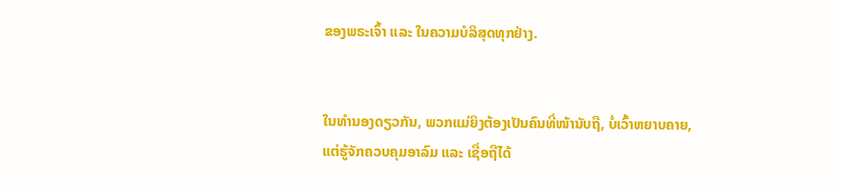ຂອງພຣະເຈົ້າ ແລະ ໃນຄວາມບໍລິສຸດທຸກຢ່າງ.


ໃນທຳນອງດຽວກັນ, ພວກແມ່ຍິງຕ້ອງເປັນຄົນທີ່ໜ້ານັບຖື, ບໍ່ເວົ້າຫຍາບຄາຍ, ແຕ່ຮູ້ຈັກຄວບຄຸມອາລົມ ແລະ ເຊື່ອຖືໄດ້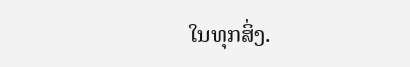ໃນທຸກສິ່ງ.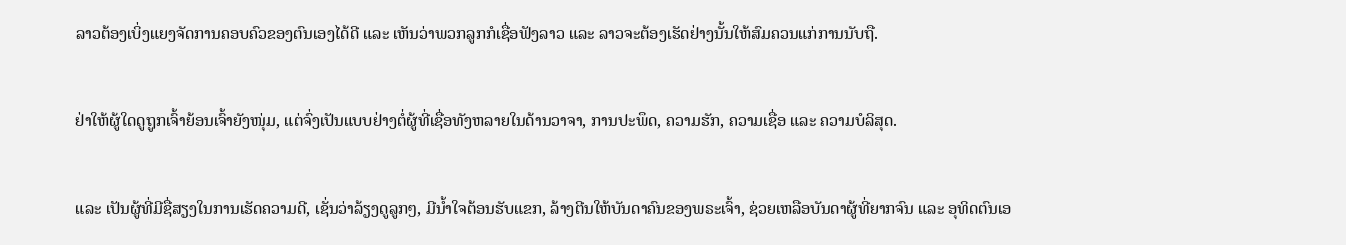ລາວຕ້ອງເບິ່ງແຍງຈັດການຄອບຄົວຂອງຕົນເອງໄດ້ດີ ແລະ ເຫັນວ່າພວກລູກກໍເຊື່ອຟັງລາວ ແລະ ລາວຈະຕ້ອງເຮັດຢ່າງນັ້ນໃຫ້ສົມຄວນແກ່ການນັບຖື.


ຢ່າໃຫ້ຜູ້ໃດດູຖູກເຈົ້າຍ້ອນເຈົ້າຍັງໜຸ່ມ, ແຕ່ຈົ່ງເປັນແບບຢ່າງຕໍ່ຜູ້ທີ່ເຊື່ອທັງຫລາຍໃນດ້ານວາຈາ, ການປະພຶດ, ຄວາມຮັກ, ຄວາມເຊື່ອ ແລະ ຄວາມບໍລິສຸດ.


ແລະ ເປັນຜູ້ທີ່ມີຊື່ສຽງໃນການເຮັດຄວາມດີ, ເຊັ່ນວ່າລ້ຽງດູລູກໆ, ມີນ້ຳໃຈຕ້ອນຮັບແຂກ, ລ້າງຕີນໃຫ້ບັນດາຄົນຂອງພຣະເຈົ້າ, ຊ່ວຍເຫລືອບັນດາຜູ້ທີ່ຍາກຈົນ ແລະ ອຸທິດຕົນເອ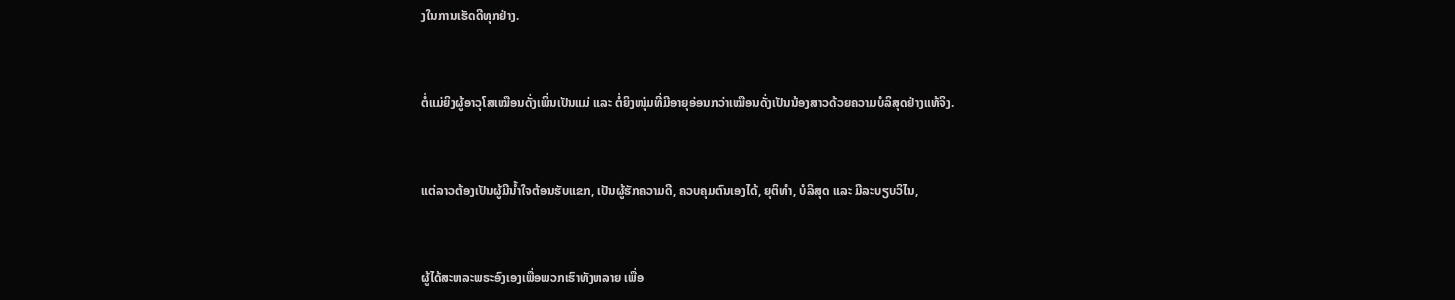ງໃນການເຮັດດີທຸກຢ່າງ.


ຕໍ່ແມ່ຍິງຜູ້ອາວຸໂສເໝືອນດັ່ງເພິ່ນເປັນແມ່ ແລະ ຕໍ່ຍິງໜຸ່ມທີ່ມີອາຍຸອ່ອນກວ່າເໝືອນດັ່ງເປັນນ້ອງສາວດ້ວຍຄວາມບໍລິສຸດຢ່າງແທ້ຈິງ.


ແຕ່ລາວຕ້ອງເປັນຜູ້ມີນໍ້າໃຈຕ້ອນຮັບແຂກ, ເປັນຜູ້ຮັກຄວາມດີ, ຄວບຄຸມຕົນເອງໄດ້, ຍຸຕິທຳ, ບໍລິສຸດ ແລະ ມີລະບຽບວິໄນ,


ຜູ້ໄດ້ສະຫລະພຣະອົງເອງເພື່ອພວກເຮົາທັງຫລາຍ ເພື່ອ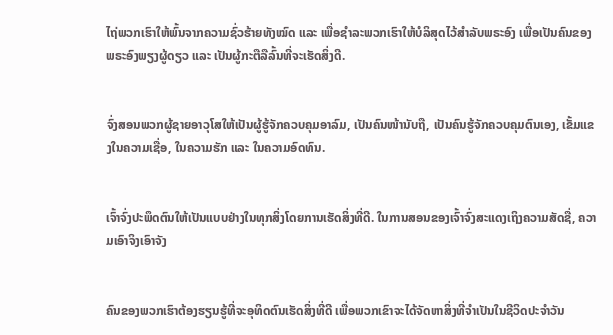ໄຖ່ພວກເຮົາໃຫ້ພົ້ນຈາກຄວາມຊົ່ວຮ້າຍທັງໝົດ ແລະ ເພື່ອຊຳລະພວກເຮົາໃຫ້ບໍລິສຸດໄວ້ສຳລັບພຣະອົງ ເພື່ອເປັນຄົນຂອງພຣະອົງພຽງຜູ້ດຽວ ແລະ ເປັນຜູ້ກະຕືລືລົ້ນທີ່ຈະເຮັດສິ່ງດີ.


ຈົ່ງສອນພວກຜູ້ຊາຍອາວຸໂສໃຫ້ເປັນຜູ້ຮູ້ຈັກຄວບຄຸມອາລົມ, ເປັນຄົນໜ້ານັບຖື, ເປັນຄົນຮູ້ຈັກຄວບຄຸມຕົນເອງ, ເຂັ້ມແຂງໃນຄວາມເຊື່ອ, ໃນຄວາມຮັກ ແລະ ໃນຄວາມອົດທົນ.


ເຈົ້າຈົ່ງປະພຶດຕົນໃຫ້ເປັນແບບຢ່າງໃນທຸກສິ່ງໂດຍການເຮັດສິ່ງທີ່ດີ. ໃນການສອນຂອງເຈົ້າຈົ່ງສະແດງເຖິງຄວາມສັດຊື່, ຄວາມເອົາຈິງເອົາຈັງ


ຄົນຂອງພວກເຮົາຕ້ອງຮຽນຮູ້ທີ່ຈະອຸທິດຕົນເຮັດສິ່ງທີ່ດີ ເພື່ອພວກເຂົາຈະໄດ້ຈັດຫາສິ່ງທີ່ຈໍາເປັນໃນຊີວິດປະຈໍາວັນ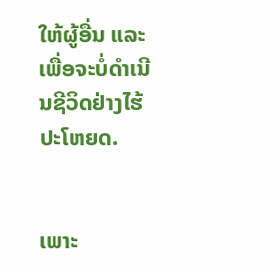ໃຫ້ຜູ້ອື່ນ ແລະ ເພື່ອຈະບໍ່ດຳເນີນຊີວິດຢ່າງໄຮ້ປະໂຫຍດ.


ເພາະ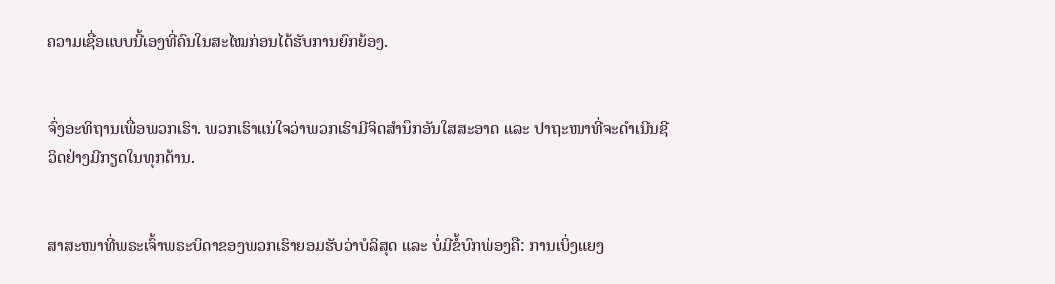ຄວາມເຊື່ອແບບນີ້ເອງທີ່ຄົນໃນສະໄໝກ່ອນໄດ້ຮັບການຍົກຍ້ອງ.


ຈົ່ງອະທິຖານເພື່ອພວກເຮົາ. ພວກເຮົາແນ່ໃຈວ່າພວກເຮົາມີຈິດສຳນຶກອັນໃສສະອາດ ແລະ ປາຖະໜາທີ່ຈະດຳເນີນຊີວິດຢ່າງມີກຽດໃນທຸກດ້ານ.


ສາສະໜາທີ່ພຣະເຈົ້າພຣະບິດາຂອງພວກເຮົາຍອມຮັບວ່າບໍລິສຸດ ແລະ ບໍ່ມີຂໍ້ບົກພ່ອງຄື: ການເບິ່ງແຍງ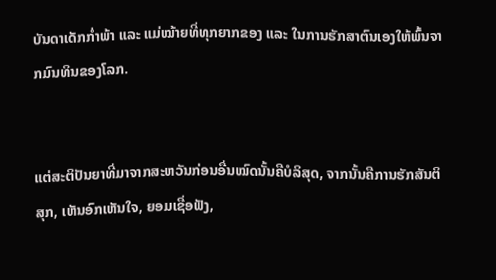ບັນດາເດັກກ່ຳພ້າ ແລະ ແມ່ໝ້າຍທີ່ທຸກຍາກຂອງ ແລະ ໃນການຮັກສາຕົນເອງໃຫ້ພົ້ນຈາກມົນທິນຂອງໂລກ.


ແຕ່ສະຕິປັນຍາທີ່ມາຈາກສະຫວັນກ່ອນອື່ນໝົດນັ້ນຄືບໍລິສຸດ, ຈາກນັ້ນຄືການຮັກສັນຕິສຸກ, ເຫັນອົກເຫັນໃຈ, ຍອມເຊື່ອຟັງ,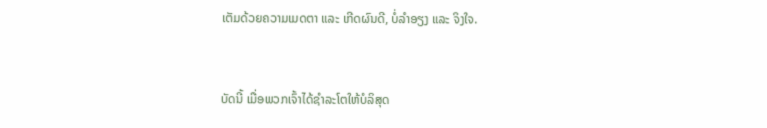ເຕັມດ້ວຍຄວາມເມດຕາ ແລະ ເກີດຜົນດີ, ບໍ່ລໍາອຽງ ແລະ ຈິງໃຈ.


ບັດນີ້ ເມື່ອພວກເຈົ້າໄດ້ຊຳລະໂຕໃຫ້ບໍລິສຸດ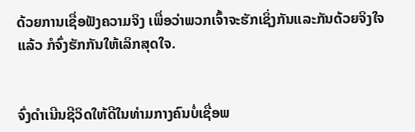ດ້ວຍການເຊື່ອຟັງຄວາມຈິງ ເພື່ອວ່າພວກເຈົ້າຈະຮັກເຊິ່ງກັນແລະກັນດ້ວຍຈິງໃຈແລ້ວ ກໍຈົ່ງຮັກກັນໃຫ້ເລິກສຸດໃຈ.


ຈົ່ງດຳເນີນຊີວິດໃຫ້ດີໃນທ່າມກາງຄົນບໍ່ເຊື່ອພ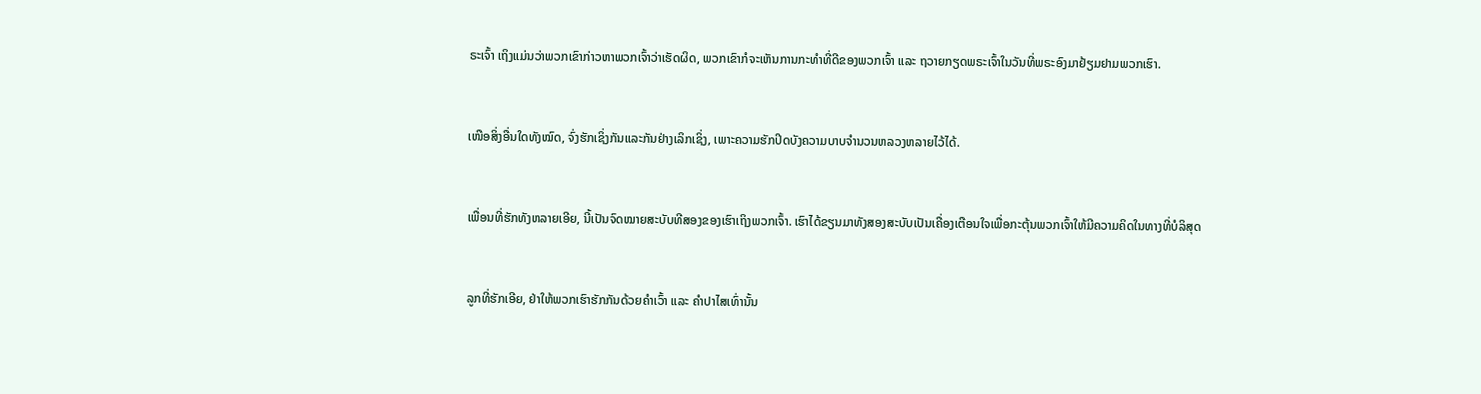ຣະເຈົ້າ ເຖິງແມ່ນວ່າພວກເຂົາກ່າວຫາພວກເຈົ້າວ່າເຮັດຜິດ, ພວກເຂົາກໍຈະເຫັນການກະທຳທີ່ດີຂອງພວກເຈົ້າ ແລະ ຖວາຍກຽດພຣະເຈົ້າໃນວັນທີ່ພຣະອົງມາຢ້ຽມຢາມພວກເຮົາ.


ເໜືອສິ່ງອື່ນໃດທັງໝົດ, ຈົ່ງຮັກເຊິ່ງກັນແລະກັນຢ່າງເລິກເຊິ່ງ, ເພາະຄວາມຮັກປິດບັງຄວາມບາບຈຳນວນຫລວງຫລາຍໄວ້ໄດ້.


ເພື່ອນທີ່ຮັກທັງຫລາຍເອີຍ, ນີ້ເປັນຈົດໝາຍສະບັບທີສອງຂອງເຮົາເຖິງພວກເຈົ້າ. ເຮົາໄດ້ຂຽນມາທັງສອງສະບັບເປັນເຄື່ອງເຕືອນໃຈເພື່ອກະຕຸ້ນພວກເຈົ້າໃຫ້ມີຄວາມຄິດໃນທາງທີ່ບໍລິສຸດ


ລູກທີ່ຮັກເອີຍ, ຢ່າໃຫ້ພວກເຮົາຮັກກັນດ້ວຍຄຳເວົ້າ ແລະ ຄຳປາໄສເທົ່ານັ້ນ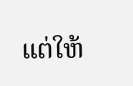ແຕ່ໃຫ້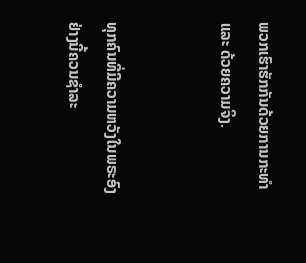ພວກເຮົາຮັກກັນດ້ວຍການກະທຳ ແລະ ດ້ວຍຄວາມຈິງ.


ທຸກຄົນທີ່ມີຄວາມຫວັງໃນພຣະອົງຢ່າງນີ້ຄວນຊຳລະ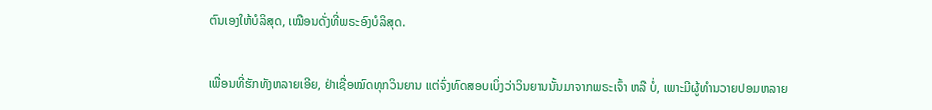ຕົນເອງໃຫ້ບໍລິສຸດ, ເໝືອນດັ່ງທີ່ພຣະອົງບໍລິສຸດ.


ເພື່ອນທີ່ຮັກທັງຫລາຍເອີຍ, ຢ່າເຊື່ອໝົດທຸກວິນຍານ ແຕ່ຈົ່ງທົດສອບເບິ່ງວ່າວິນຍານນັ້ນມາຈາກພຣະເຈົ້າ ຫລື ບໍ່, ເພາະມີຜູ້ທຳນວາຍປອມຫລາຍ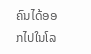ຄົນໄດ້ອອກໄປໃນໂລ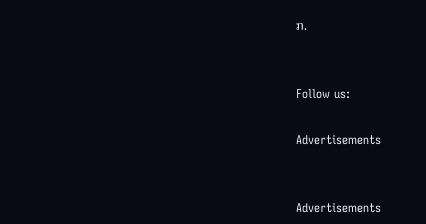ກ.


Follow us:

Advertisements


Advertisements